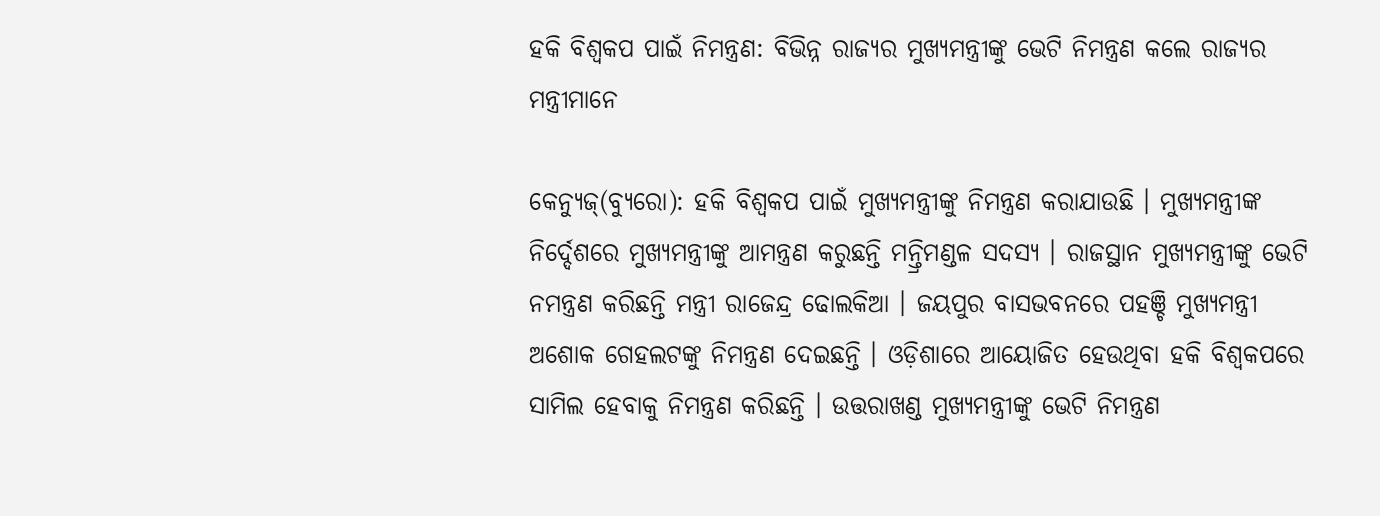ହକି ବିଶ୍ୱକପ ପାଇଁ ନିମନ୍ତ୍ରଣ: ବିଭିନ୍ନ ରାଜ୍ୟର ମୁଖ୍ୟମନ୍ତ୍ରୀଙ୍କୁ ଭେଟି ନିମନ୍ତ୍ରଣ କଲେ ରାଜ୍ୟର ମନ୍ତ୍ରୀମାନେ

କେନ୍ୟୁଜ୍(ବ୍ୟୁରୋ): ହକି ବିଶ୍ୱକପ ପାଇଁ ମୁଖ୍ୟମନ୍ତ୍ରୀଙ୍କୁ ନିମନ୍ତ୍ରଣ କରାଯାଉଛି । ମୁଖ୍ୟମନ୍ତ୍ରୀଙ୍କ ନିର୍ଦ୍ଦେଶରେ ମୁଖ୍ୟମନ୍ତ୍ରୀଙ୍କୁ ଆମନ୍ତ୍ରଣ କରୁଛନ୍ତି ମନ୍ତ୍ରିମଣ୍ଡଳ ସଦସ୍ୟ । ରାଜସ୍ଥାନ ମୁଖ୍ୟମନ୍ତ୍ରୀଙ୍କୁ ଭେଟି ନମନ୍ତ୍ରଣ କରିଛନ୍ତି ମନ୍ତ୍ରୀ ରାଜେନ୍ଦ୍ର ଢୋଲକିଆ । ଜୟପୁର ବାସଭବନରେ ପହଞ୍ଚି ମୁଖ୍ୟମନ୍ତ୍ରୀ ଅଶୋକ ଗେହଲଟଙ୍କୁ ନିମନ୍ତ୍ରଣ ଦେଇଛନ୍ତି । ଓଡ଼ିଶାରେ ଆୟୋଜିତ ହେଉଥିବା ହକି ବିଶ୍ୱକପରେ ସାମିଲ ହେବାକୁ ନିମନ୍ତ୍ରଣ କରିଛନ୍ତି । ଉତ୍ତରାଖଣ୍ଡ ମୁଖ୍ୟମନ୍ତ୍ରୀଙ୍କୁ ଭେଟି ନିମନ୍ତ୍ରଣ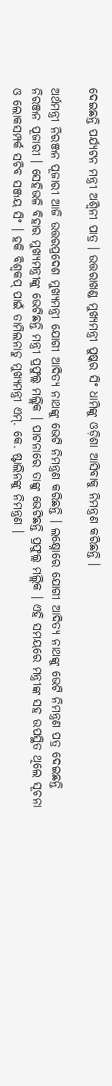ଦେଇଛନ୍ତି ପର୍ଯ୍ୟଟନ ମନ୍ତ୍ରୀ ଅଶ୍ୱିନୀ ପାତ୍ର । ଉତ୍ତରାଖଣ୍ଡ ମୁଖ୍ୟମନ୍ତ୍ରୀ ପୁଷ୍କର ସିଂ ଧାମିଙ୍କୁ ଓଡ଼ିଶା ଆସିବାକୁ ନିମନ୍ତ୍ରଣ କରିଛନ୍ତି ।

ଅର୍ଥମନ୍ତ୍ରୀ ନିରଞ୍ଜନ ପୂଜାରୀ ଆଜି ଉତ୍ତରପ୍ରଦେଶ ମୁଖ୍ୟମନ୍ତ୍ରୀ ଯୋଗୀ ଆଦିତ୍ୟ ନାଥଙ୍କୁ ଭେଟି ନିମନ୍ତ୍ରଣ କରିଛନ୍ତି । ଲକ୍ଷ୍ନୋରେ ଯୋଗୀ ଆଦିତ୍ୟ ନାଥଙ୍କୁ ଭେଟି ନିମନ୍ତ୍ରଣ ପତ୍ର ଦେଇଛନ୍ତି ନିରଞ୍ଜନ ପୂଜାରୀ । ସେହିଭଳି ବିହାର ମୁଖ୍ୟମନ୍ତ୍ରୀଙ୍କୁ ଭେଟିଛନ୍ତି ମନ୍ତ୍ରୀ ପ୍ରଫୁଲ୍ଲ ମଲ୍ଲିକ । ପାଟନାରେ ତାଙ୍କୁ ଭେଟିଛନ୍ତି ପ୍ରଫୁଲ୍ଲ ମଲ୍ଲିକ । ଏହି ସମୟରେ ମନ୍ତ୍ରୀଙ୍କ ସହ ଉପସ୍ଥିତ ଥିଲେ ସୂଚନା ଓ ଲୋକସମ୍ପର୍କ ସଚିବ ସଞ୍ଜୟ ସିଂ । ହକି ବିଶ୍ୱକପ୍‌ ପାଇଁ ତାମିଲନାଡୁ ମୁଖ୍ୟମନ୍ତ୍ରୀ ଏମ୍‌. କେ. ଷ୍ଟାଲିନଙ୍କୁ ନିମନ୍ତ୍ରଣ ।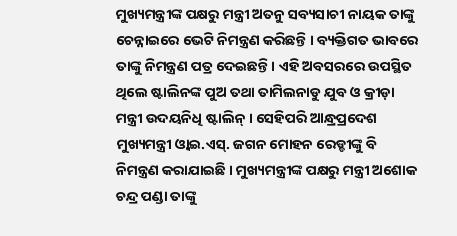ମୁଖ୍ୟମନ୍ତ୍ରୀଙ୍କ ପକ୍ଷରୁ ମନ୍ତ୍ରୀ ଅତନୁ ସବ୍ୟସାଚୀ ନାୟକ ତାଙ୍କୁ ଚେନ୍ନାଇରେ ଭେଟି ନିମନ୍ତ୍ରଣ କରିଛନ୍ତି । ବ୍ୟକ୍ତିଗତ ଭାବରେ ତାଙ୍କୁ ନିମନ୍ତ୍ରଣ ପତ୍ର ଦେଇଛନ୍ତି । ଏହି ଅବସରରେ ଉପସ୍ଥିତ ଥିଲେ ଷ୍ଟାଲିନଙ୍କ ପୁଅ ତଥା ତାମିଲନାଡୁ ଯୁବ ଓ କ୍ରୀଡ଼ା ମନ୍ତ୍ରୀ ଉଦୟନିଧି ଷ୍ଟାଲିନ୍‌ । ସେହିପରି ଆନ୍ଧ୍ରପ୍ରଦେଶ ମୁଖ୍ୟମନ୍ତ୍ରୀ ଓ୍ଵାଇ.ଏସ୍‌. ଜଗନ ମୋହନ ରେଡ୍ଡୀଙ୍କୁ ବି ନିମନ୍ତ୍ରଣ କରାଯାଇଛି । ମୁଖ୍ୟମନ୍ତ୍ରୀଙ୍କ ପକ୍ଷରୁ ମନ୍ତ୍ରୀ ଅଶୋକ ଚନ୍ଦ୍ର ପଣ୍ଡା ତାଙ୍କୁ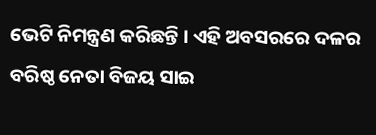ଭେଟି ନିମନ୍ତ୍ରଣ କରିଛନ୍ତି । ଏହି ଅବସରରେ ଦଳର ବରିଷ୍ଠ ନେତା ବିଜୟ ସାଇ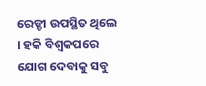ରେଡ୍ଡୀ ଉପସ୍ଥିତ ଥିଲେ । ହକି ବିଶ୍ୱକପରେ ଯୋଗ ଦେବାକୁ ସବୁ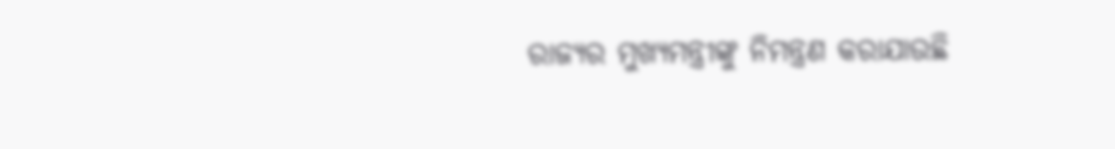ରାଜ୍ୟର ମୁଖ୍ୟମନ୍ତ୍ରୀଙ୍କୁ ନିମନ୍ତ୍ରଣ କରାଯାଉଛି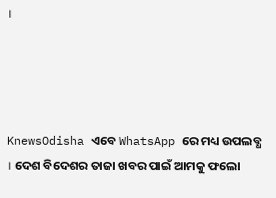।




KnewsOdisha ଏବେ WhatsApp ରେ ମଧ୍ୟ ଉପଲବ୍ଧ । ଦେଶ ବିଦେଶର ତାଜା ଖବର ପାଇଁ ଆମକୁ ଫଲୋ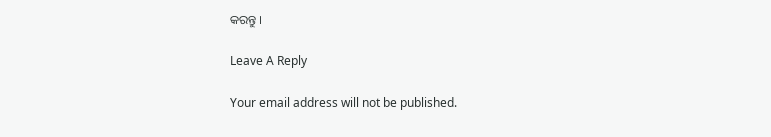କରନ୍ତୁ ।

Leave A Reply

Your email address will not be published.